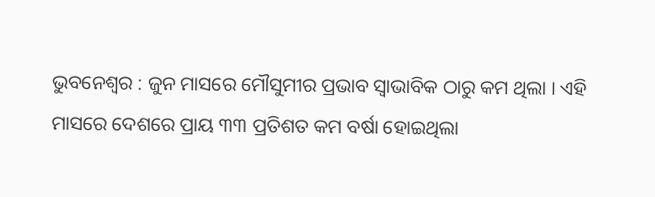ଭୁବନେଶ୍ୱର : ଜୁନ ମାସରେ ମୌସୁମୀର ପ୍ରଭାବ ସ୍ୱାଭାବିକ ଠାରୁ କମ ଥିଲା । ଏହି ମାସରେ ଦେଶରେ ପ୍ରାୟ ୩୩ ପ୍ରତିଶତ କମ ବର୍ଷା ହୋଇଥିଲା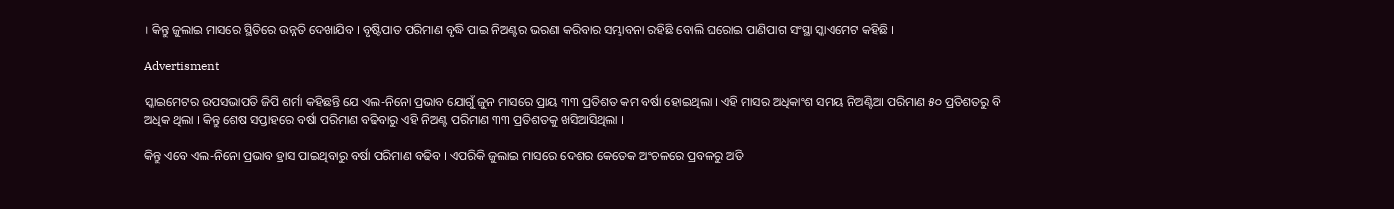। କିନ୍ତୁ ଜୁଲାଇ ମାସରେ ସ୍ଥିତିରେ ଉନ୍ନତି ଦେଖାଯିବ । ବୃଷ୍ଟିପାତ ପରିମାଣ ବୃଦ୍ଧି ପାଇ ନିଅଣ୍ଟର ଭରଣା କରିବାର ସମ୍ଭାବନା ରହିଛି ବୋଲି ଘରୋଇ ପାଣିପାଗ ସଂସ୍ଥା ସ୍କାଏମେଟ କହିଛି ।

Advertisment

ସ୍କାଇମେଟର ଉପସଭାପତି ଜିପି ଶର୍ମା କହିଛନ୍ତି ଯେ ଏଲ-ନିନୋ ପ୍ରଭାବ ଯୋଗୁଁ ଜୁନ ମାସରେ ପ୍ରାୟ ୩୩ ପ୍ରତିଶତ କମ ବର୍ଷା ହୋଇଥିଲା । ଏହି ମାସର ଅଧିକାଂଶ ସମୟ ନିଅଣ୍ଟିଆ ପରିମାଣ ୫୦ ପ୍ରତିଶତରୁ ବି ଅଧିକ ଥିଲା । କିନ୍ତୁ ଶେଷ ସପ୍ତାହରେ ବର୍ଷା ପରିମାଣ ବଢିବାରୁ ଏହି ନିଅଣ୍ଟ ପରିମାଣ ୩୩ ପ୍ରତିଶତକୁ ଖସିଆସିଥିଲା ।

କିନ୍ତୁ ଏବେ ଏଲ-ନିନୋ ପ୍ରଭାବ ହ୍ରାସ ପାଇଥିବାରୁ ବର୍ଷା ପରିମାଣ ବଢିବ । ଏପରିକି ଜୁଲାଇ ମାସରେ ଦେଶର କେତେକ ଅଂଚଳରେ ପ୍ରବଳରୁ ଅତି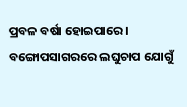ପ୍ରବଳ ବର୍ଷା ହୋଇପାରେ । ବଙ୍ଗୋପସାଗରରେ ଲଘୁଚାପ ଯୋଗୁଁ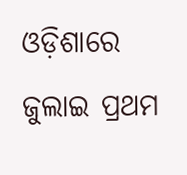ଓଡ଼ିଶାରେ ଜୁଲାଇ ପ୍ରଥମ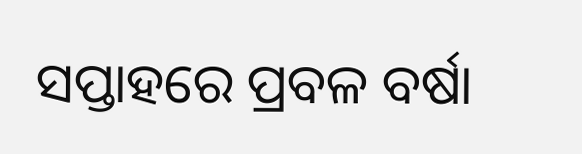ସପ୍ତାହରେ ପ୍ରବଳ ବର୍ଷା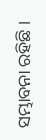ସମ୍ଭାବନା ରହିଛି ।